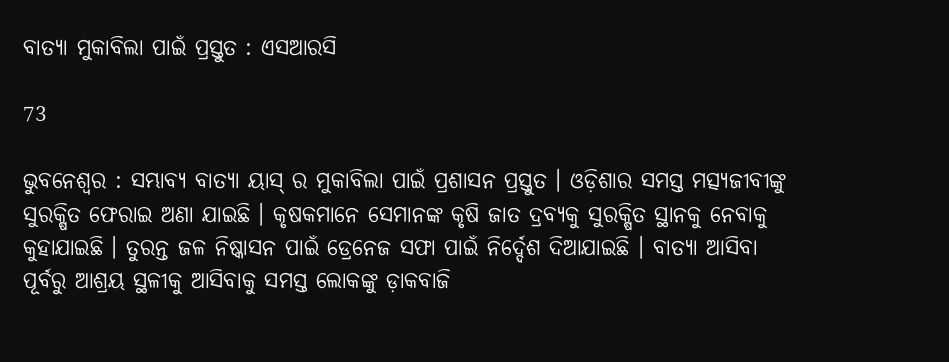ବାତ୍ୟା ମୁକାବିଲା ପାଇଁ ପ୍ରସ୍ତୁତ : ଏସଆରସି

73

ଭୁବନେଶ୍ୱର : ସମ୍ଭାବ୍ୟ ବାତ୍ୟା ୟାସ୍ ର ମୁକାବିଲା ପାଇଁ ପ୍ରଶାସନ ପ୍ରସ୍ତୁତ । ଓଡ଼ିଶାର ସମସ୍ତ ମତ୍ସ୍ୟଜୀବୀଙ୍କୁ ସୁରକ୍ଷିତ ଫେରାଇ ଅଣା ଯାଇଛି । କୃଷକମାନେ ସେମାନଙ୍କ କୃଷି ଜାତ ଦ୍ରବ୍ୟକୁ ସୁରକ୍ଷିତ ସ୍ଥାନକୁ ନେବାକୁ କୁହାଯାଇଛି । ତୁରନ୍ତ ଜଳ ନିଷ୍କାସନ ପାଇଁ ଡ୍ରେନେଜ ସଫା ପାଇଁ ନିର୍ଦ୍ଦେଶ ଦିଆଯାଇଛି । ବାତ୍ୟା ଆସିବା ପୂର୍ବରୁ ଆଶ୍ରୟ ସ୍ଥଳୀକୁ ଆସିବାକୁ ସମସ୍ତ ଲୋକଙ୍କୁ ଡ଼ାକବାଜି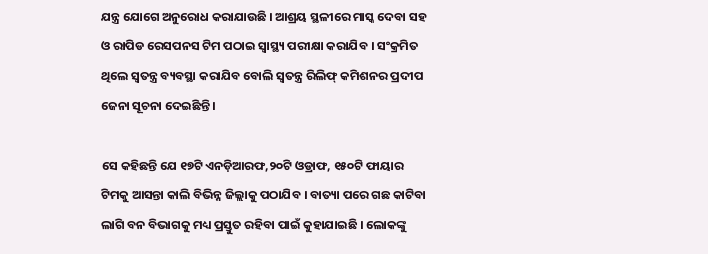ଯନ୍ତ୍ର ଯୋଗେ ଅନୁରୋଧ କରାଯାଉଛି । ଆଶ୍ରୟ ସ୍ଥଳୀରେ ମାସ୍କ ଦେବା ସହ ଓ ରାପିଡ ରେସପନସ ଟିମ ପଠାଇ ସ୍ୱାସ୍ଥ୍ୟ ପରୀକ୍ଷା କରାଯିବ । ସଂକ୍ରମିତ ଥିଲେ ସ୍ୱତନ୍ତ୍ର ବ୍ୟବସ୍ଥା କରାଯିବ ବୋଲି ସ୍ୱତନ୍ତ୍ର ରିଲିଫ୍ କମିଶନର ପ୍ରଦୀପ ଜେନା ସୂଚନା ଦେଇିଛନ୍ତି ।

ସେ କହିଛନ୍ତି ଯେ ୧୭ଟି ଏନଡ଼ିଆରଫ,୨୦ଟି ଓଡ୍ରାଫ, ୧୫୦ଟି ଫାୟାର ଟିମକୁ ଆସନ୍ତା କାଲି ବିଭିନ୍ନ ଜିଲ୍ଲାକୁ ପଠାଯିବ । ବାତ୍ୟା ପରେ ଗଛ କାଟିବା ଲାଗି ବନ ବିଭାଗକୁ ମଧ୍ୟ ପ୍ରସ୍ତୁତ ରହିବା ପାଇଁ କୁହାଯାଇଛି । ଲୋକଙ୍କୁ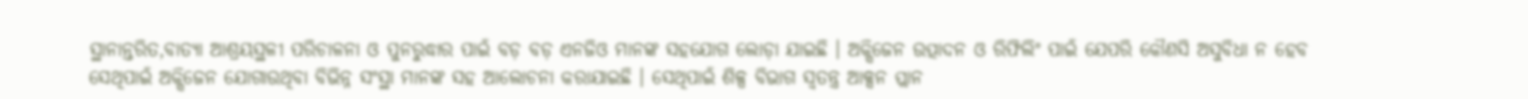ସ୍ଥାନାନ୍ତରିତ,ବାତ୍ୟା ଆଶ୍ରୟସ୍ଥଳୀ ପରିଚାଳନା ଓ ପୁନରୁଦ୍ଧାର ପାଇଁ ବଡ଼ ବଡ଼ ଏନଜିଓ ମାନଙ୍କ ସହଯୋଗ ଲୋଡ଼ା ଯାଇଛି । ଅକ୍ସିଜେନ ଉତ୍ପାଦନ ଓ ରିଫିଲିଂ ପାଇଁ ଯେପରି କୌଣସି ଅସୁବିଧା ନ ହେବ ସେଥିପାଇଁ ଅକ୍ସିଜେନ ଯୋଗାଉଥିବା ବିଭିନ୍ନ ସଂସ୍ଥା ମାନଙ୍କ ସହ ଆଲୋଚନା କରାଯାଇଛି । ସେଥିପାଇଁ ଶିଳ୍ପ ବିଭାଗ ସ୍ୱତନ୍ତ୍ର ଆକ୍ସନ ପ୍ଲାନ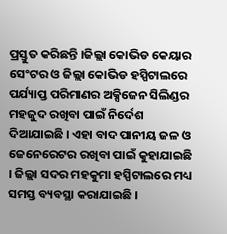ପ୍ରସ୍ତୁତ କରିଛନ୍ତି ।ଜିଲ୍ଲା କୋଭିଡ କେୟାର ସେଂଟର ଓ ଜିଲ୍ଲା କୋଭିଡ ହସ୍ପିଟାଲରେ ପର୍ଯ୍ୟାପ୍ତ ପରିମାଣର ଅକ୍ସିଜେନ ସିଲିଣ୍ଡର ମହଜୁଦ ରଖିବା ପାଇଁ ନିର୍ଦେଶ ଦିଆଯାଇଛି । ଏହା ବାଦ ପାନୀୟ ଜଳ ଓ ଜେନେରେଟର ରଖିବା ପାଇଁ କୁହାଯାଇଛି । ଜିଲ୍ଲା ସଦର ମହକୁମା ହସ୍ପିଟାଲରେ ମଧ୍ୟ ସମସ୍ତ ବ୍ୟବସ୍ଥା କରାଯାଇଛି ।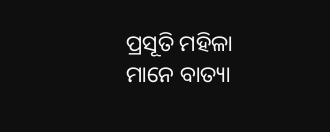ପ୍ରସୂତି ମହିଳା ମାନେ ବାତ୍ୟା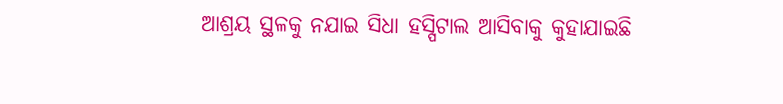ଆଶ୍ରୟ ସ୍ଥଳକୁ ନଯାଇ ସିଧା ହସ୍ପିଟାଲ ଆସିବାକୁ କୁହାଯାଇଛି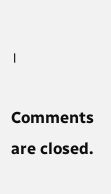।

Comments are closed.